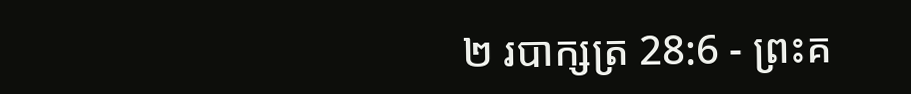២ របាក្សត្រ 28:6 - ព្រះគ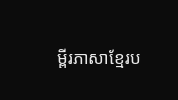ម្ពីរភាសាខ្មែរប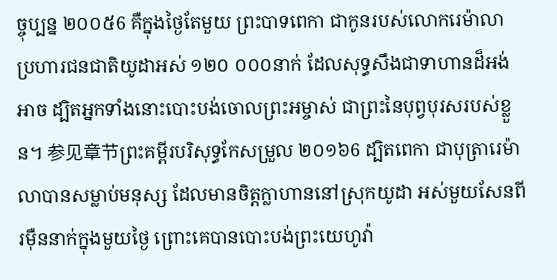ច្ចុប្បន្ន ២០០៥6 គឺក្នុងថ្ងៃតែមួយ ព្រះបាទពេកា ជាកូនរបស់លោករេម៉ាលា ប្រហារជនជាតិយូដាអស់ ១២០ ០០០នាក់ ដែលសុទ្ធសឹងជាទាហានដ៏អង់អាច ដ្បិតអ្នកទាំងនោះបោះបង់ចោលព្រះអម្ចាស់ ជាព្រះនៃបុព្វបុរសរបស់ខ្លួន។ 参见章节ព្រះគម្ពីរបរិសុទ្ធកែសម្រួល ២០១៦6 ដ្បិតពេកា ជាបុត្រារេម៉ាលាបានសម្លាប់មនុស្ស ដែលមានចិត្តក្លាហាននៅស្រុកយូដា អស់មួយសែនពីរម៉ឺននាក់ក្នុងមួយថ្ងៃ ព្រោះគេបានបោះបង់ព្រះយេហូវ៉ា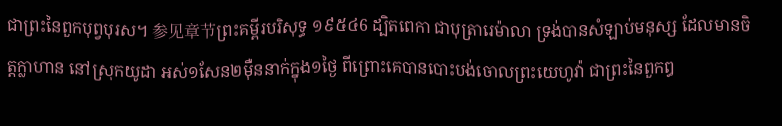ជាព្រះនៃពួកបុព្វបុរស។ 参见章节ព្រះគម្ពីរបរិសុទ្ធ ១៩៥៤6 ដ្បិតពេកា ជាបុត្រារេម៉ាលា ទ្រង់បានសំឡាប់មនុស្ស ដែលមានចិត្តក្លាហាន នៅស្រុកយូដា អស់១សែន២ម៉ឺននាក់ក្នុង១ថ្ងៃ ពីព្រោះគេបានបោះបង់ចោលព្រះយេហូវ៉ា ជាព្រះនៃពួកឰ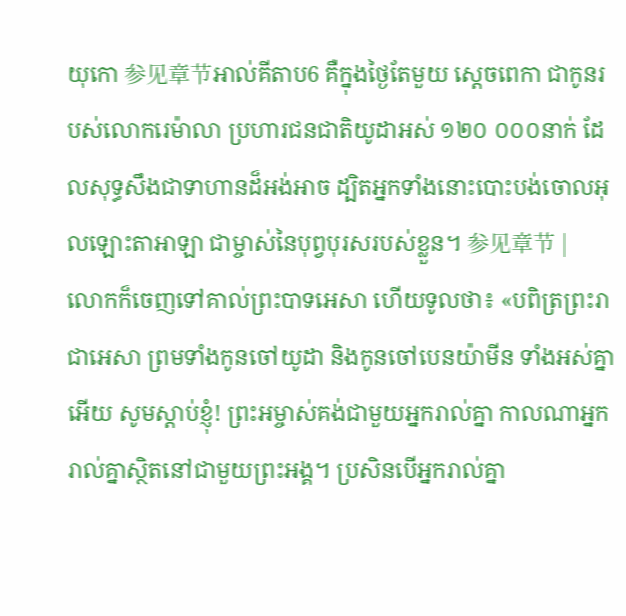យុកោ 参见章节អាល់គីតាប6 គឺក្នុងថ្ងៃតែមួយ ស្តេចពេកា ជាកូនរបស់លោករេម៉ាលា ប្រហារជនជាតិយូដាអស់ ១២០ ០០០នាក់ ដែលសុទ្ធសឹងជាទាហានដ៏អង់អាច ដ្បិតអ្នកទាំងនោះបោះបង់ចោលអុលឡោះតាអាឡា ជាម្ចាស់នៃបុព្វបុរសរបស់ខ្លួន។ 参见章节 |
លោកក៏ចេញទៅគាល់ព្រះបាទអេសា ហើយទូលថា៖ «បពិត្រព្រះរាជាអេសា ព្រមទាំងកូនចៅយូដា និងកូនចៅបេនយ៉ាមីន ទាំងអស់គ្នាអើយ សូមស្ដាប់ខ្ញុំ! ព្រះអម្ចាស់គង់ជាមួយអ្នករាល់គ្នា កាលណាអ្នករាល់គ្នាស្ថិតនៅជាមួយព្រះអង្គ។ ប្រសិនបើអ្នករាល់គ្នា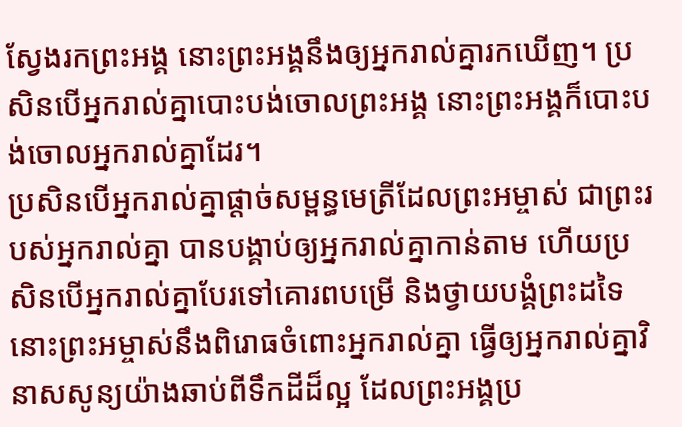ស្វែងរកព្រះអង្គ នោះព្រះអង្គនឹងឲ្យអ្នករាល់គ្នារកឃើញ។ ប្រសិនបើអ្នករាល់គ្នាបោះបង់ចោលព្រះអង្គ នោះព្រះអង្គក៏បោះបង់ចោលអ្នករាល់គ្នាដែរ។
ប្រសិនបើអ្នករាល់គ្នាផ្ដាច់សម្ពន្ធមេត្រីដែលព្រះអម្ចាស់ ជាព្រះរបស់អ្នករាល់គ្នា បានបង្គាប់ឲ្យអ្នករាល់គ្នាកាន់តាម ហើយប្រសិនបើអ្នករាល់គ្នាបែរទៅគោរពបម្រើ និងថ្វាយបង្គំព្រះដទៃ នោះព្រះអម្ចាស់នឹងពិរោធចំពោះអ្នករាល់គ្នា ធ្វើឲ្យអ្នករាល់គ្នាវិនាសសូន្យយ៉ាងឆាប់ពីទឹកដីដ៏ល្អ ដែលព្រះអង្គប្រ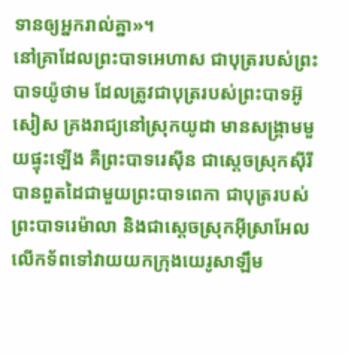ទានឲ្យអ្នករាល់គ្នា»។
នៅគ្រាដែលព្រះបាទអេហាស ជាបុត្ររបស់ព្រះបាទយ៉ូថាម ដែលត្រូវជាបុត្ររបស់ព្រះបាទអ៊ូសៀស គ្រងរាជ្យនៅស្រុកយូដា មានសង្គ្រាមមួយផ្ទុះឡើង គឺព្រះបាទរេស៊ីន ជាស្ដេចស្រុកស៊ីរី បានពួតដៃជាមួយព្រះបាទពេកា ជាបុត្ររបស់ព្រះបាទរេម៉ាលា និងជាស្ដេចស្រុកអ៊ីស្រាអែល លើកទ័ពទៅវាយយកក្រុងយេរូសាឡឹម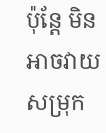ប៉ុន្តែ មិនអាចវាយសម្រុក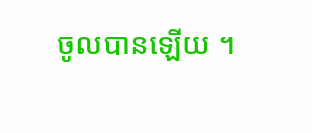ចូលបានឡើយ ។